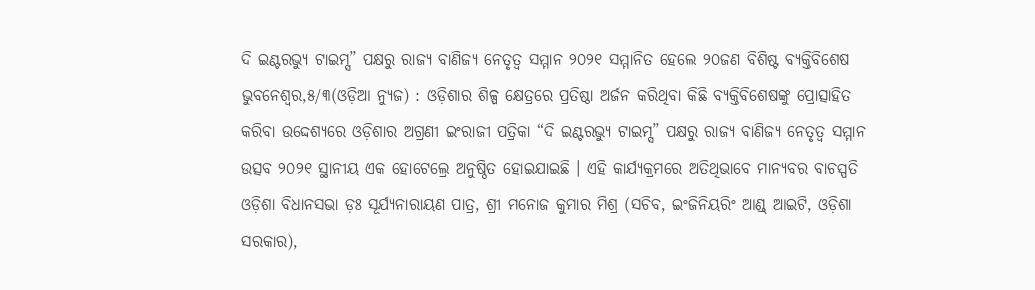ଦି ଇଣ୍ଟରଭ୍ୟୁ ଟାଇମ୍ସ” ପକ୍ଷରୁ ରାଜ୍ୟ ବାଣିଜ୍ୟ ନେତୃତ୍ୱ ସମ୍ମାନ ୨୦୨୧ ସମ୍ମାନିତ ହେଲେ ୨୦ଜଣ ବିଶିଷ୍ଟ ବ୍ୟକ୍ତିବିଶେଷ
ଭୁବନେଶ୍ୱର,୫/୩(ଓଡ଼ିଆ ନ୍ୟୁଜ) : ଓଡ଼ିଶାର ଶିଳ୍ପ କ୍ଷେତ୍ରରେ ପ୍ରତିଷ୍ଠା ଅର୍ଜନ କରିଥିବା କିଛି ବ୍ୟକ୍ତିବିଶେଷଙ୍କୁ ପ୍ରୋତ୍ସାହିତ କରିବା ଉଦ୍ଦେଶ୍ୟରେ ଓଡ଼ିଶାର ଅଗ୍ରଣୀ ଇଂରାଜୀ ପତ୍ରିକା “ଦି ଇଣ୍ଟରଭ୍ୟୁ ଟାଇମ୍ସ” ପକ୍ଷରୁ ରାଜ୍ୟ ବାଣିଜ୍ୟ ନେତୃତ୍ୱ ସମ୍ମାନ ଉତ୍ସବ ୨୦୨୧ ସ୍ଥାନୀୟ ଏକ ହୋଟେଲ୍ରେ ଅନୁଷ୍ଠିତ ହୋଇଯାଇଛି । ଏହି କାର୍ଯ୍ୟକ୍ରମରେ ଅତିଥିଭାବେ ମାନ୍ୟବର ବାଚସ୍ପତି ଓଡ଼ିଶା ବିଧାନସଭା ଡ଼ଃ ସୂର୍ଯ୍ୟନାରାୟଣ ପାତ୍ର, ଶ୍ରୀ ମନୋଜ କୁମାର ମିଶ୍ର (ସଚିବ, ଇଂଜିନିୟରିଂ ଆଣ୍ଡ୍ ଆଇଟି, ଓଡ଼ିଶା ସରକାର),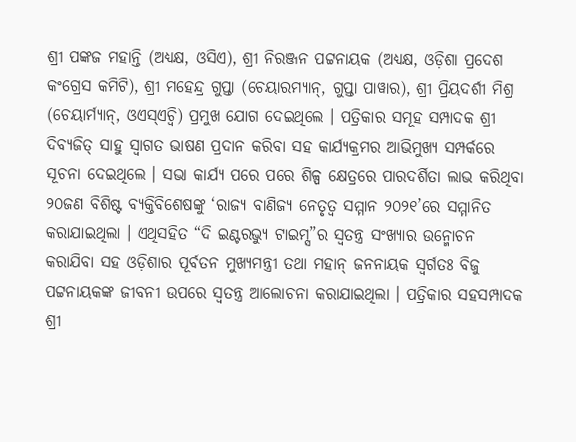ଶ୍ରୀ ପଙ୍କଜ ମହାନ୍ତି (ଅଧ୍ୟକ୍ଷ, ଓସିଏ), ଶ୍ରୀ ନିରଞ୍ଜନ ପଟ୍ଟନାୟକ (ଅଧ୍ୟକ୍ଷ, ଓଡ଼ିଶା ପ୍ରଦେଶ କଂଗ୍ରେସ କମିଟି), ଶ୍ରୀ ମହେନ୍ଦ୍ର ଗୁପ୍ତା (ଚେୟାରମ୍ୟାନ୍, ଗୁପ୍ତା ପାୱାର), ଶ୍ରୀ ପ୍ରିୟଦର୍ଶୀ ମିଶ୍ର (ଚେୟାର୍ମ୍ୟାନ୍, ଓଏସ୍ଏଚ୍ବି) ପ୍ରମୁଖ ଯୋଗ ଦେଇଥିଲେ । ପତ୍ରିକାର ସମୂହ ସମ୍ପାଦକ ଶ୍ରୀ ଦିବ୍ୟଜିତ୍ ସାହୁ ସ୍ୱାଗତ ଭାଷଣ ପ୍ରଦାନ କରିବା ସହ କାର୍ଯ୍ୟକ୍ରମର ଆଭିମୁଖ୍ୟ ସମ୍ପର୍କରେ ସୂଚନା ଦେଇଥିଲେ । ସଭା କାର୍ଯ୍ୟ ପରେ ପରେ ଶିଳ୍ପ କ୍ଷେତ୍ରରେ ପାରଦର୍ଶିତା ଲାଭ କରିଥିବା ୨୦ଜଣ ବିଶିଷ୍ଟ ବ୍ୟକ୍ତିବିଶେଷଙ୍କୁ ‘ରାଜ୍ୟ ବାଣିଜ୍ୟ ନେତୃତ୍ୱ ସମ୍ମାନ ୨୦୨୧’ରେ ସମ୍ମାନିତ କରାଯାଇଥିଲା । ଏଥିସହିତ “ଦି ଇଣ୍ଟରଭ୍ୟୁ ଟାଇମ୍ସ”ର ସ୍ୱତନ୍ତ୍ର ସଂଖ୍ୟାର ଉନ୍ମୋଚନ କରାଯିବା ସହ ଓଡ଼ିଶାର ପୂର୍ବତନ ମୁଖ୍ୟମନ୍ତ୍ରୀ ତଥା ମହାନ୍ ଜନନାୟକ ସ୍ୱର୍ଗତଃ ବିଜୁ ପଟ୍ଟନାୟକଙ୍କ ଜୀବନୀ ଉପରେ ସ୍ୱତନ୍ତ୍ର ଆଲୋଚନା କରାଯାଇଥିଲା । ପତ୍ରିକାର ସହସମ୍ପାଦକ ଶ୍ରୀ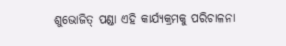ଶୁଭୋଜିତ୍ ପଣ୍ଡା ଏହି କାର୍ଯ୍ୟକ୍ରମକୁ ପରିଚାଳନା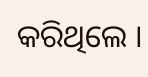କରିଥିଲେ ।